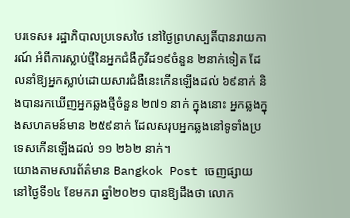បរទេស៖ រដ្ឋាភិបាលប្រទេសថៃ នៅថ្ងៃព្រហស្បតិ៍បានរាយការណ៍ អំពីការស្លាប់ថ្មីនៃអ្នកជំងឺកូវីដ១៩ចំនួន ២នាក់ទៀត ដែលនាំឱ្យអ្នកស្លាប់ដោយសារជំងឺនេះកើនឡើងដល់ ៦៩នាក់ និងបានរកឃើញអ្នកឆ្លងថ្មីចំនួន ២៧១ នាក់ ក្នុងនោះ អ្នកឆ្លងក្នុងសហគមន៍មាន ២៥៩នាក់ ដែលសរុបអ្នកឆ្លងនៅទូទាំងប្រទេសកើនឡើងដល់ ១១ ២៦២ នាក់។
យោងតាមសារព័ត៌មាន Bangkok Post ចេញផ្សាយ នៅថ្ងៃទី១៤ ខែមករា ឆ្នាំ២០២១ បានឱ្យដឹងថា លោក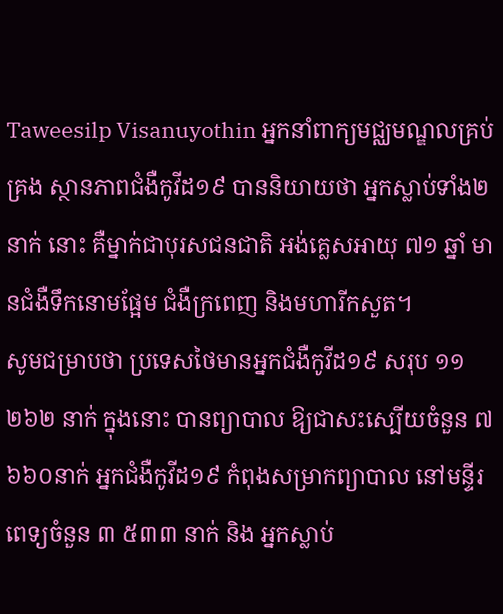Taweesilp Visanuyothin អ្នកនាំពាក្យមជ្ឈមណ្ឌលគ្រប់គ្រង ស្ថានភាពជំងឺកូវីដ១៩ បាននិយាយថា អ្នកស្លាប់ទាំង២នាក់ នោះ គឺម្នាក់ជាបុរសជនជាតិ អង់គ្លេសអាយុ ៧១ ឆ្នាំ មានជំងឺទឹកនោមផ្អែម ជំងឺក្រពេញ និងមហារីកសួត។
សូមជម្រាបថា ប្រទេសថៃមានអ្នកជំងឺកូវីដ១៩ សរុប ១១ ២៦២ នាក់ ក្នុងនោះ បានព្យាបាល ឱ្យជាសះស្បើយចំនួន ៧ ៦៦០នាក់ អ្នកជំងឺកូវីដ១៩ កំពុងសម្រាកព្យាបាល នៅមន្ទីរពេទ្យចំនួន ៣ ៥៣៣ នាក់ និង អ្នកស្លាប់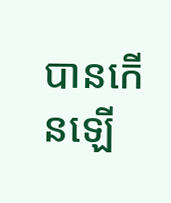បានកើនឡើ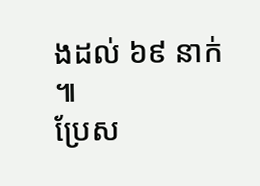ងដល់ ៦៩ នាក់ ៕
ប្រែស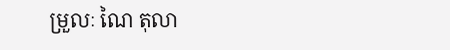ម្រួលៈ ណៃ តុលា